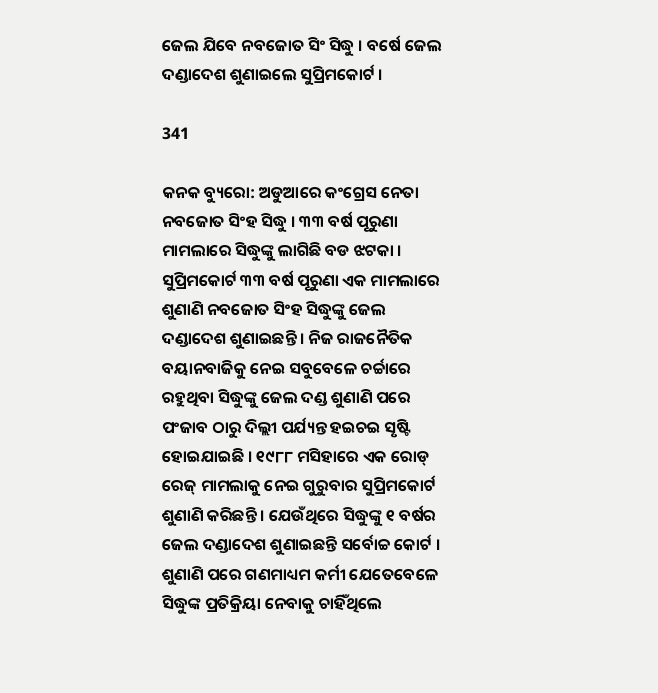ଜେଲ ଯିବେ ନବଜୋତ ସିଂ ସିଦ୍ଧୁ । ବର୍ଷେ ଜେଲ ଦଣ୍ଡାଦେଶ ଶୁଣାଇଲେ ସୁପ୍ରିମକୋର୍ଟ ।

341

କନକ ବ୍ୟୁରୋ: ଅଡୁଆରେ କଂଗ୍ରେସ ନେତା ନବଜୋତ ସିଂହ ସିଦ୍ଧୁ । ୩୩ ବର୍ଷ ପୂରୁଣା ମାମଲାରେ ସିଦ୍ଧୁଙ୍କୁ ଲାଗିଛି ବଡ ଝଟକା । ସୁପ୍ରିମକୋର୍ଟ ୩୩ ବର୍ଷ ପୂରୁଣା ଏକ ମାମଲାରେ ଶୁଣାଣି ନବଜୋତ ସିଂହ ସିଦ୍ଧୁଙ୍କୁ ଜେଲ ଦଣ୍ଡାଦେଶ ଶୁଣାଇଛନ୍ତି । ନିଜ ରାଜନୈତିକ ବୟାନବାଜିକୁ ନେଇ ସବୁବେଳେ ଚର୍ଚ୍ଚାରେ ରହୁଥିବା ସିଦ୍ଧୁଙ୍କୁ ଜେଲ ଦଣ୍ଡ ଶୁଣାଣି ପରେ ପଂଜାବ ଠାରୁ ଦିଲ୍ଲୀ ପର୍ଯ୍ୟନ୍ତ ହଇଚଇ ସୃଷ୍ଟି ହୋଇଯାଇଛି । ୧୯୮୮ ମସିହାରେ ଏକ ରୋଡ୍ ରେଜ୍ ମାମଲାକୁ ନେଇ ଗୁରୁବାର ସୁପ୍ରିମକୋର୍ଟ ଶୁଣାଣି କରିଛନ୍ତି । ଯେଉଁଥିରେ ସିଦ୍ଧୁଙ୍କୁ ୧ ବର୍ଷର ଜେଲ ଦଣ୍ଡାଦେଶ ଶୁଣାଇଛନ୍ତି ସର୍ବୋଚ୍ଚ କୋର୍ଟ । ଶୁଣାଣି ପରେ ଗଣମାଧ୍ୟମ କର୍ମୀ ଯେତେବେଳେ ସିଦ୍ଧୁଙ୍କ ପ୍ରତିକ୍ରିୟା ନେବାକୁ ଚାହିଁଥିଲେ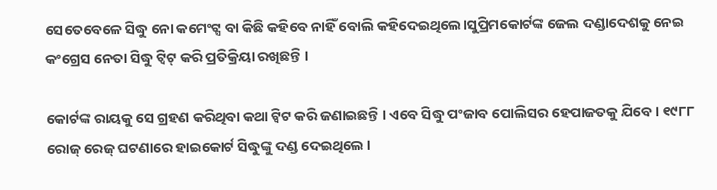ସେତେବେଳେ ସିଦ୍ଧୁ ନୋ କମେଂଟ୍ସ ବା କିଛି କହିବେ ନାହିଁ ବୋଲି କହିଦେଇଥିଲେ।ସୁପ୍ରିମକୋର୍ଟଙ୍କ ଜେଲ ଦଣ୍ଡାଦେଶକୁ ନେଇ କଂଗ୍ରେସ ନେତା ସିଦ୍ଧୁ ଟ୍ୱିଟ୍ କରି ପ୍ରତିକ୍ରିୟା ରଖିଛନ୍ତି ।

କୋର୍ଟଙ୍କ ରାୟକୁ ସେ ଗ୍ରହଣ କରିଥିବା କଥା ଟ୍ୱିଟ କରି ଜଣାଇଛନ୍ତି । ଏବେ ସିଦ୍ଧୁ ପଂଜାବ ପୋଲିସର ହେପାଜତକୁ ଯିବେ । ୧୯୮୮ ରୋଜ୍ ରେଜ୍ ଘଟଣାରେ ହାଇକୋର୍ଟ ସିଦ୍ଧୁଙ୍କୁ ଦଣ୍ଡ ଦେଇଥିଲେ ।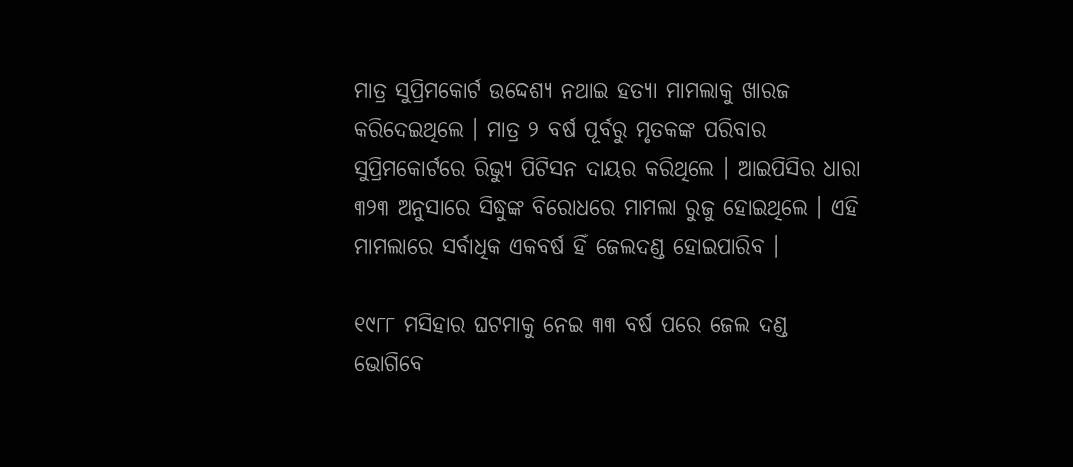ମାତ୍ର ସୁପ୍ରିମକୋର୍ଟ ଉଦ୍ଦେଶ୍ୟ ନଥାଇ ହତ୍ୟା ମାମଲାକୁ ଖାରଜ କରିଦେଇଥିଲେ । ମାତ୍ର ୨ ବର୍ଷ ପୂର୍ବରୁ ମୃତକଙ୍କ ପରିବାର ସୁପ୍ରିମକୋର୍ଟରେ ରିଭ୍ୟୁ ପିଟିସନ ଦାୟର କରିଥିଲେ । ଆଇପିସିର ଧାରା ୩୨୩ ଅନୁସାରେ ସିଦ୍ଧୁଙ୍କ ବିରୋଧରେ ମାମଲା ରୁଜୁ ହୋଇଥିଲେ । ଏହି ମାମଲାରେ ସର୍ବାଧିକ ଏକବର୍ଷ ହିଁ ଜେଲଦଣ୍ଡ ହୋଇପାରିବ ।

୧୯୮୮ ମସିହାର ଘଟମାକୁ ନେଇ ୩୩ ବର୍ଷ ପରେ ଜେଲ ଦଣ୍ଡ ଭୋଗିବେ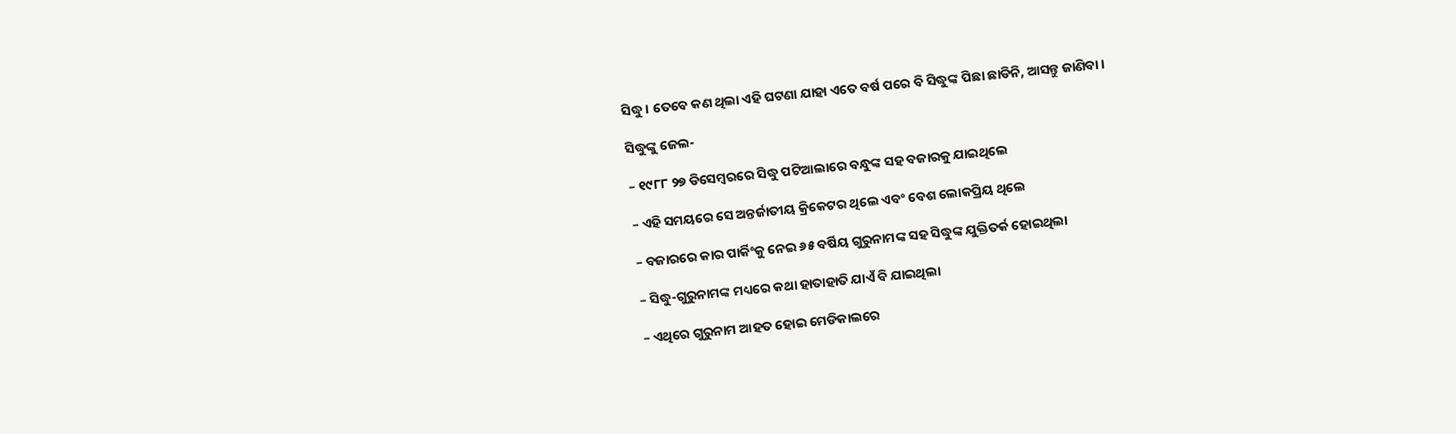ସିଦ୍ଧୁ । ତେବେ କଣ ଥିଲା ଏହି ଘଟଣା ଯାହା ଏତେ ବର୍ଷ ପରେ ବି ସିଦ୍ଧୁଙ୍କ ପିଛା ଛାଡିନି, ଆସନ୍ତୁ ଜାଣିବା ।

ସିଦ୍ଧୁଙ୍କୁ ଜେଲ-

– ୧୯୮୮ ୨୭ ଡିସେମ୍ବରରେ ସିଦ୍ଧୁ ପଟିଆଲାରେ ବନ୍ଧୁଙ୍କ ସହ ବଜାରକୁ ଯାଇଥିଲେ

– ଏହି ସମୟରେ ସେ ଅନ୍ତର୍ଜାତୀୟ କ୍ରିକେଟର ଥିଲେ ଏବଂ ବେଶ ଲୋକପ୍ରିୟ ଥିଲେ

– ବଜାରରେ କାର ପାର୍କିଂକୁ ନେଇ ୬୫ ବର୍ଷିୟ ଗୁରୁନାମଙ୍କ ସହ ସିଦ୍ଧୁଙ୍କ ଯୁକ୍ତିତର୍କ ହୋଇଥିଲା

– ସିଦ୍ଧୁ-ଗୁରୁନାମଙ୍କ ମଧ୍ୟରେ କଥା ହାତାହାତି ଯାଏଁ ବି ଯାଇଥିଲା

– ଏଥିରେ ଗୁରୁନାମ ଆହତ ହୋଇ ମେଡିକାଲରେ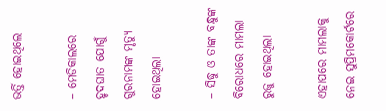ଭର୍ତ୍ତି ହୋଇଥିଲେ

– ମେଡିକାଲରେ ହୃଦଘାତ ଯୋଗୁଁ ଗୁରନାମଙ୍କ ମୃତ୍ୟୁ ହୋଇଥିଲା

– ସିଦ୍ଧୁ ଓ ତାଙ୍କ ବନ୍ଧୁଙ୍କ ବିରୋଧରେ ମାମଲା ରୁଜୁ ହୋଇଥିଲା

ଏହାପରେ ମାମଲାକୁ ନେଇ ସୁପ୍ରିମକୋର୍ଟରେ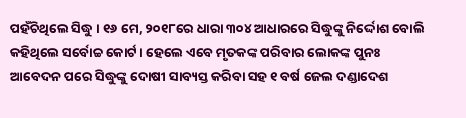ପହଁଚିଥିଲେ ସିଦ୍ଧୁ । ୧୬ ମେ, ୨୦୧୮ରେ ଧାରା ୩୦୪ ଆଧାରରେ ସିଦ୍ଧୁଙ୍କୁ ନିର୍ଦ୍ଦୋଶ ବୋଲି କହିଥିଲେ ସର୍ବୋଚ୍ଚ କୋର୍ଟ । ହେଲେ ଏବେ ମୃତକଙ୍କ ପରିବାର ଲୋକଙ୍କ ପୁନଃ ଆବେଦନ ପରେ ସିଦ୍ଧୁଙ୍କୁ ଦୋଷୀ ସାବ୍ୟସ୍ତ କରିବା ସହ ୧ ବର୍ଷ ଜେଲ ଦଣ୍ଡାଦେଶ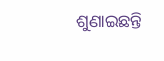ଶୁଣାଇଛନ୍ତି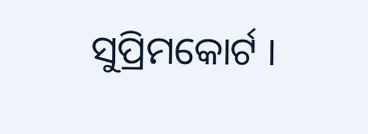ସୁପ୍ରିମକୋର୍ଟ ।